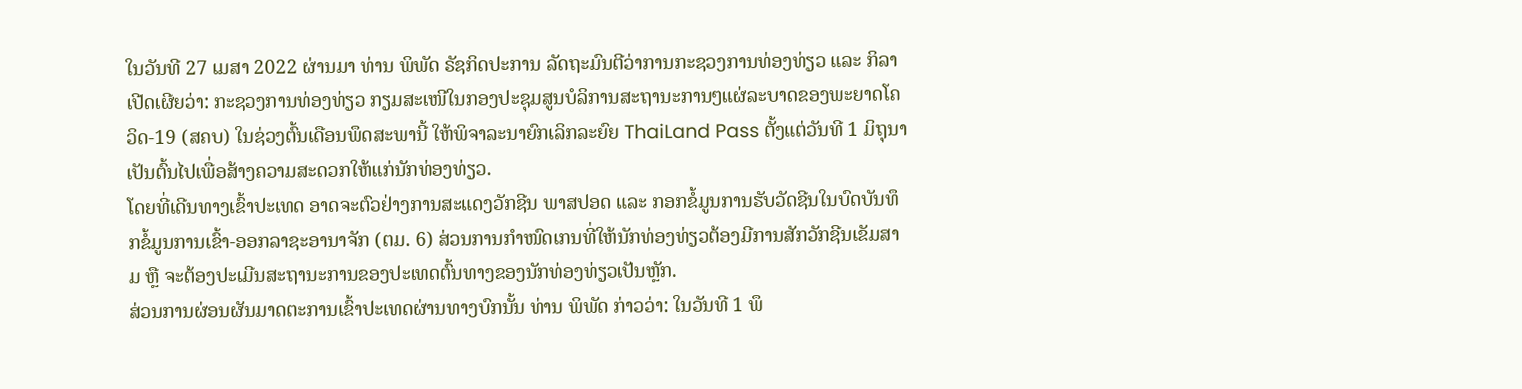ໃນວັນທີ 27 ເມສາ 2022 ຜ່ານມາ ທ່ານ ພິພັດ ຣັຊກິດປະການ ລັດຖະມົນຕີວ່າການກະຊວງການທ່ອງທ່ຽວ ແລະ ກິລາ ເປີດເຜີຍວ່າ: ກະຊວງການທ່ອງທ່ຽວ ກຽມສະເໜີໃນກອງປະຊຸມສູນບໍລິການສະຖານະການໆແຜ່ລະບາດຂອງພະຍາດໂຄວິດ-19 (ສຄບ) ໃນຊ່ວງຕົ້ນເດືອນພຶດສະພານີ້ ໃຫ້ພິຈາລະນາຍົກເລິກລະຍົຍ ThaiLand Pass ຕັ້ງແຕ່ວັນທີ 1 ມິຖຸນາ ເປັນຕົ້ນໄປເພື່ອສ້າງຄວາມສະດວກໃຫ້ແກ່ນັກທ່ອງທ່ຽວ.
ໂດຍທີ່ເດີນທາງເຂົ້າປະເທດ ອາດຈະຕົວຢ່າງການສະແດງວັກຊີນ ພາສປອດ ແລະ ກອກຂໍ້ມູນການຮັບວັດຊີນໃນບົດບັນທຶກຂໍ້ມູນການເຂົ້າ-ອອກລາຊະອານາຈັກ (ຕມ. 6) ສ່ວນການກຳໜົດເກນທີ່ໃຫ້ນັກທ່ອງທ່ຽວຕ້ອງມີການສັກວັກຊີນເຂັມສາມ ຫຼື ຈະຕ້ອງປະເມີນສະຖານະການຂອງປະເທດຕົ້ນທາງຂອງນັກທ່ອງທ່ຽວເປັນຫຼັກ.
ສ່ວນການຜ່ອນຜັນມາດຕະການເຂົ້າປະເທດຜ່ານທາງບົກນັ້ນ ທ່ານ ພິພັດ ກ່າວວ່າ: ໃນວັນທີ 1 ພຶ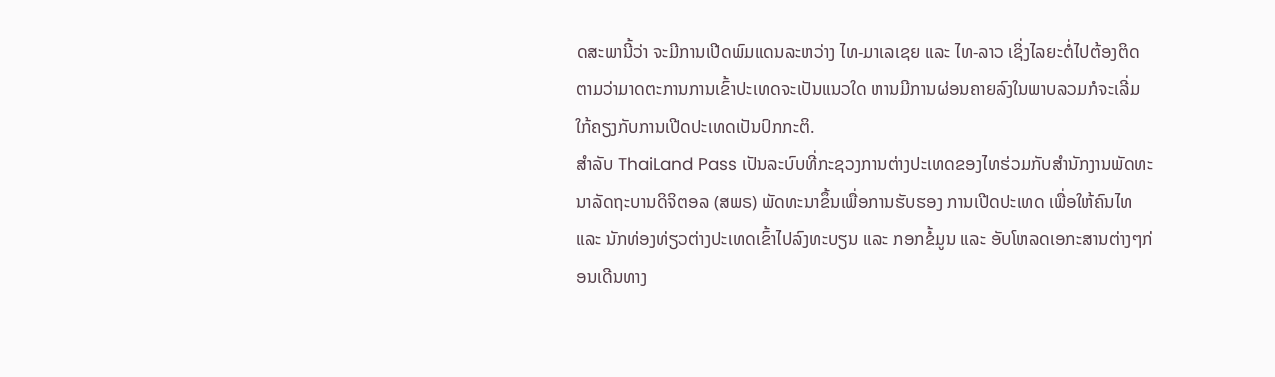ດສະພານີ້ວ່າ ຈະມີການເປີດພົມແດນລະຫວ່າງ ໄທ-ມາເລເຊຍ ແລະ ໄທ-ລາວ ເຊິ່ງໄລຍະຕໍ່ໄປຕ້ອງຕິດຕາມວ່າມາດຕະການການເຂົ້າປະເທດຈະເປັນແນວໃດ ຫານມີການຜ່ອນຄາຍລົງໃນພາບລວມກໍຈະເລີ່ມໃກ້ຄຽງກັບການເປີດປະເທດເປັນປົກກະຕິ.
ສຳລັບ ThaiLand Pass ເປັນລະບົບທີ່ກະຊວງການຕ່າງປະເທດຂອງໄທຮ່ວມກັບສຳນັກງານພັດທະນາລັດຖະບານດິຈິຕອລ (ສພຣ) ພັດທະນາຂຶ້ນເພື່ອການຮັບຮອງ ການເປີດປະເທດ ເພື່ອໃຫ້ຄົນໄທ ແລະ ນັກທ່ອງທ່ຽວຕ່າງປະເທດເຂົ້າໄປລົງທະບຽນ ແລະ ກອກຂໍ້ມູນ ແລະ ອັບໂຫລດເອກະສານຕ່າງໆກ່ອນເດີນທາງ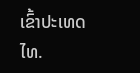ເຂົ້າປະເທດໄທ.